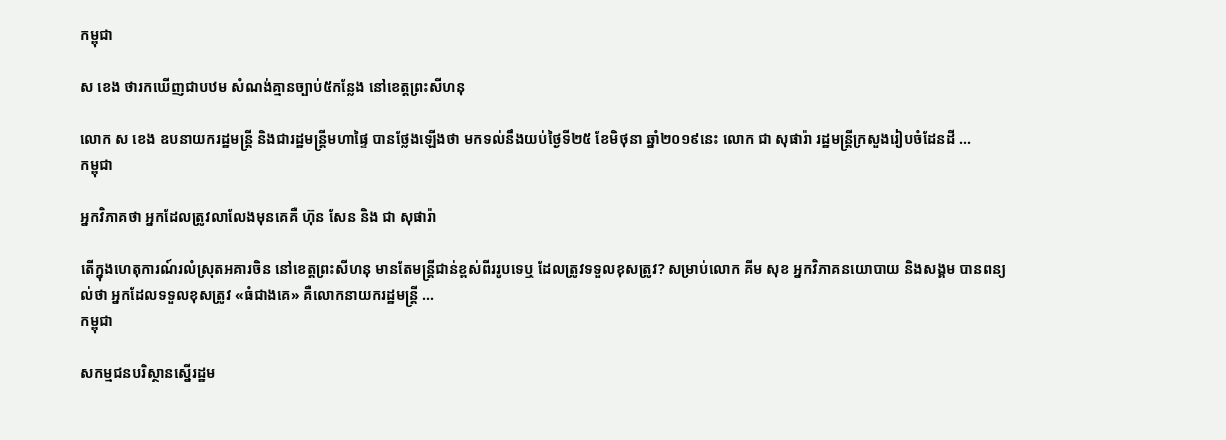កម្ពុជា

ស ខេង ថារកឃើញជាបឋម សំណង់គ្មានច្បាប់៥កន្លែង នៅខេត្តព្រះសីហនុ

លោក ស ខេង ឧបនាយករដ្ឋមន្ត្រី និងជារដ្ឋមន្ត្រីមហាផ្ទៃ បានថ្លែងឡើងថា មកទល់នឹងយប់ថ្ងៃទី២៥ ខែមិថុនា ឆ្នាំ២០១៩នេះ លោក ជា សុផារ៉ា រដ្ឋមន្ត្រីក្រសួងរៀបចំដែនដី ...
កម្ពុជា

អ្នកវិភាគថា អ្នកដែលត្រូវលាលែងមុនគេគឺ ហ៊ុន សែន និង ជា សុផារ៉ា

តើក្នុងហេតុការណ៍រលំស្រុតអគារចិន នៅខេត្តព្រះសីហនុ មានតែមន្ត្រីជាន់ខ្ពស់ពីររូបទេឬ ដែលត្រូវទទួលខុសត្រូវ? សម្រាប់លោក គីម សុខ អ្នកវិភាគនយោបាយ និងសង្គម បានពន្យល់ថា អ្នកដែលទទួលខុសត្រូវ «ធំជាងគេ» គឺលោកនាយករដ្ឋមន្ត្រី ...
កម្ពុជា

សកម្មជនបរិស្ថានស្នើរដ្ឋម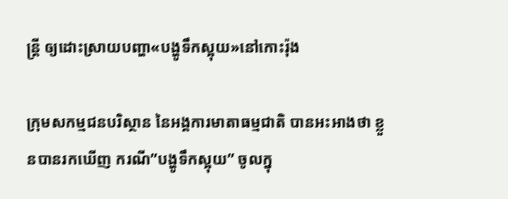ន្ត្រី ឲ្យដោះស្រាយបញ្ហា«បង្ហូទឹកស្អុយ»នៅកោះរ៉ុង

ក្រុមសកម្មជនបរិស្ថាន នៃអង្គការមាតាធម្មជាតិ បានអះអាងថា ខ្លួនបានរកឃើញ ករណី”បង្ហូទឹកស្អុយ” ចូលក្នុ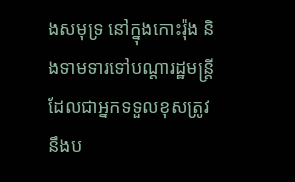ងសមុទ្រ នៅក្នុងកោះរ៉ុង និងទាមទារទៅបណ្ដារដ្ឋមន្ត្រី ដែលជាអ្នកទទួលខុសត្រូវ នឹងប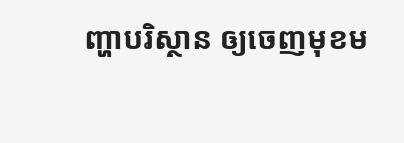ញ្ហាបរិស្ថាន ឲ្យចេញមុខម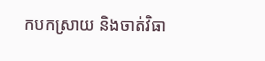កបកស្រាយ និងចាត់វិធា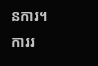នការ។ ការរ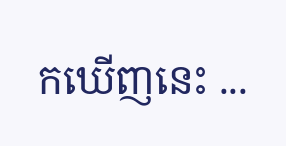កឃើញនេះ ...